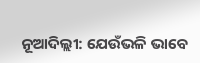ନୂଆଦିଲ୍ଲୀ: ଯେଉଁଭଳି ଭାବେ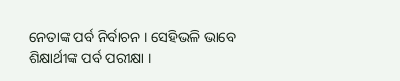ନେତାଙ୍କ ପର୍ବ ନିର୍ବାଚନ । ସେହିଭଳି ଭାବେ ଶିକ୍ଷାର୍ଥୀଙ୍କ ପର୍ବ ପରୀକ୍ଷା ।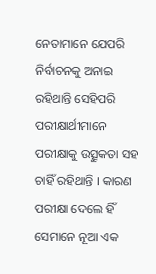ନେତାମାନେ ଯେପରି ନିର୍ବାଚନକୁ ଅନାଇ ରହିଥାନ୍ତି ସେହିପରି ପରୀକ୍ଷାର୍ଥୀମାନେ ପରୀକ୍ଷାକୁ ଉତ୍ସୁକତା ସହ ଚାହିଁ ରହିଥାନ୍ତି । କାରଣ ପରୀକ୍ଷା ଦେଲେ ହିଁ ସେମାନେ ନୂଆ ଏକ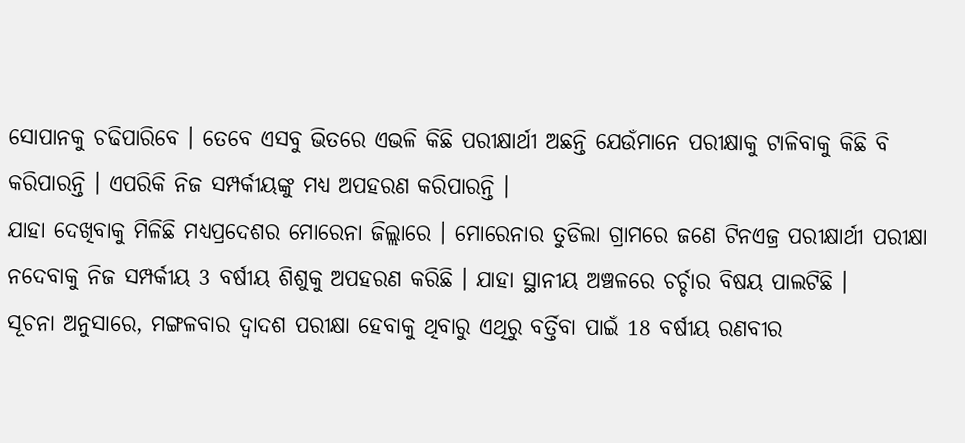ସୋପାନକୁ ଚଢିପାରିବେ । ତେବେ ଏସବୁ ଭିତରେ ଏଭଳି କିଛି ପରୀକ୍ଷାର୍ଥୀ ଅଛନ୍ତି ଯେଉଁମାନେ ପରୀକ୍ଷାକୁ ଟାଳିବାକୁ କିଛି ବି କରିପାରନ୍ତି । ଏପରିକି ନିଜ ସମ୍ପର୍କୀୟଙ୍କୁ ମଧ୍ୟ ଅପହରଣ କରିପାରନ୍ତି ।
ଯାହା ଦେଖିବାକୁ ମିଳିଛି ମଧ୍ୟପ୍ରଦେଶର ମୋରେନା ଜିଲ୍ଲାରେ । ମୋରେନାର ତୁଡିଲା ଗ୍ରାମରେ ଜଣେ ଟିନଏଜ୍ର ପରୀକ୍ଷାର୍ଥୀ ପରୀକ୍ଷା ନଦେବାକୁ ନିଜ ସମ୍ପର୍କୀୟ 3 ବର୍ଷୀୟ ଶିଶୁକୁ ଅପହରଣ କରିଛି । ଯାହା ସ୍ଥାନୀୟ ଅଞ୍ଚଳରେ ଚର୍ଚ୍ଚାର ବିଷୟ ପାଲଟିଛି ।
ସୂଚନା ଅନୁସାରେ, ମଙ୍ଗଳବାର ଦ୍ବାଦଶ ପରୀକ୍ଷା ହେବାକୁ ଥିବାରୁ ଏଥିରୁ ବର୍ତ୍ତିବା ପାଇଁ 18 ବର୍ଷୀୟ ରଣବୀର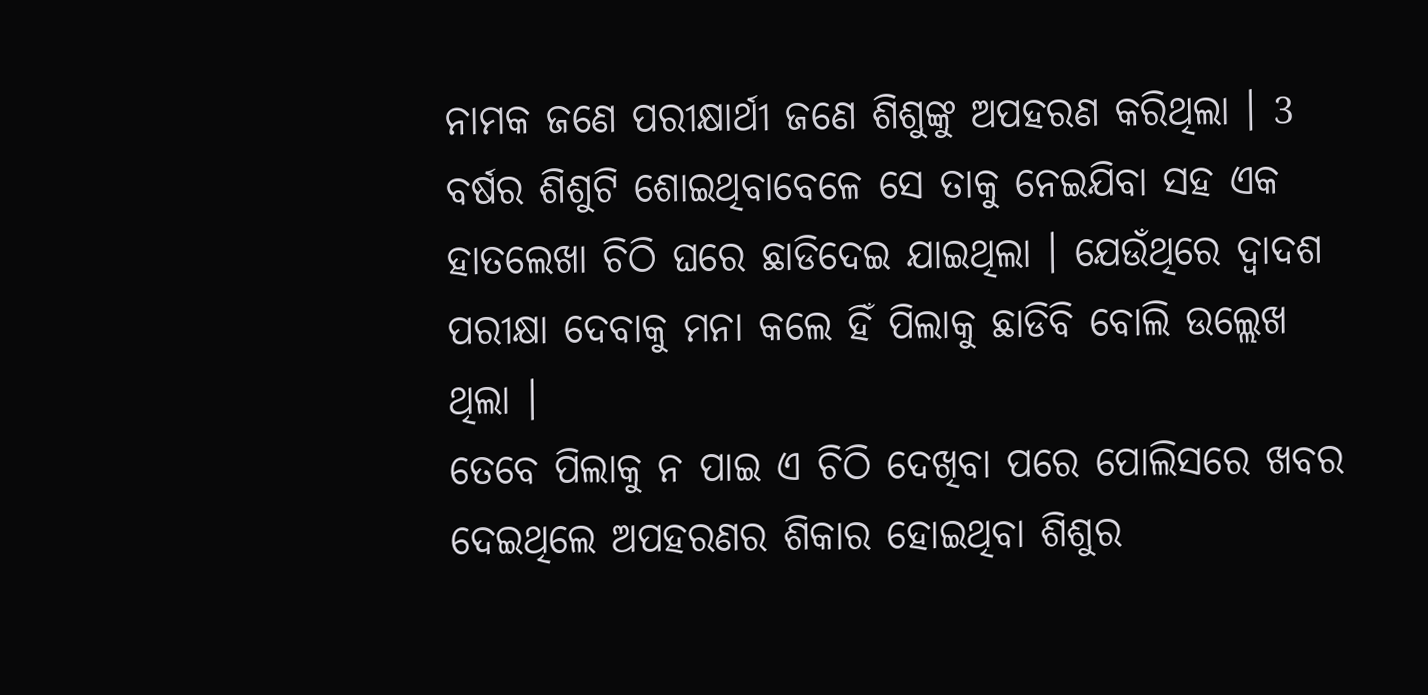ନାମକ ଜଣେ ପରୀକ୍ଷାର୍ଥୀ ଜଣେ ଶିଶୁଙ୍କୁ ଅପହରଣ କରିଥିଲା । 3 ବର୍ଷର ଶିଶୁଟି ଶୋଇଥିବାବେଳେ ସେ ତାକୁ ନେଇଯିବା ସହ ଏକ ହାତଲେଖା ଚିଠି ଘରେ ଛାଡିଦେଇ ଯାଇଥିଲା । ଯେଉଁଥିରେ ଦ୍ବାଦଶ ପରୀକ୍ଷା ଦେବାକୁ ମନା କଲେ ହିଁ ପିଲାକୁ ଛାଡିବି ବୋଲି ଉଲ୍ଲେଖ ଥିଲା ।
ତେବେ ପିଲାକୁ ନ ପାଇ ଏ ଚିଠି ଦେଖିବା ପରେ ପୋଲିସରେ ଖବର ଦେଇଥିଲେ ଅପହରଣର ଶିକାର ହୋଇଥିବା ଶିଶୁର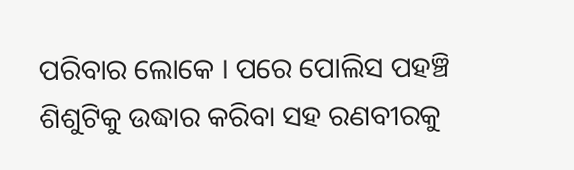ପରିବାର ଲୋକେ । ପରେ ପୋଲିସ ପହଞ୍ଚି ଶିଶୁଟିକୁ ଉଦ୍ଧାର କରିବା ସହ ରଣବୀରକୁ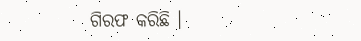ଗିରଫ କରିଛି ।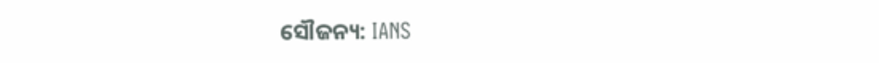ସୌଜନ୍ୟ: IANS